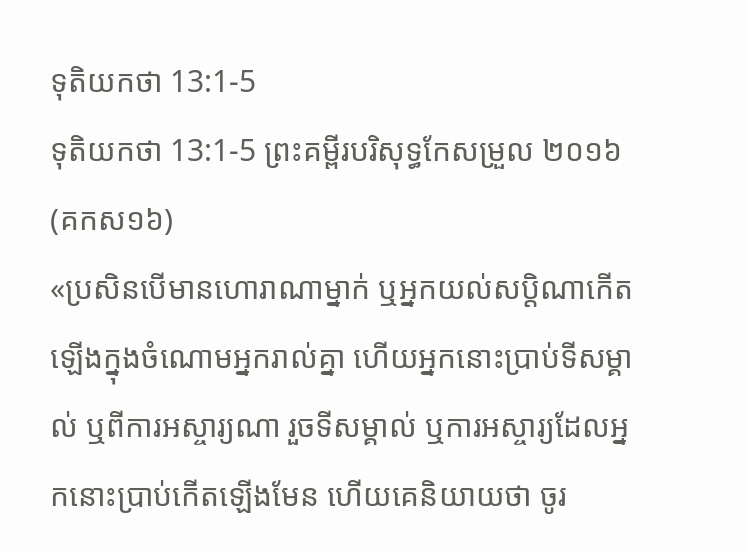ទុតិយកថា 13:1-5
ទុតិយកថា 13:1-5 ព្រះគម្ពីរបរិសុទ្ធកែសម្រួល ២០១៦ (គកស១៦)
«ប្រសិនបើមានហោរាណាម្នាក់ ឬអ្នកយល់សប្ដិណាកើតឡើងក្នុងចំណោមអ្នករាល់គ្នា ហើយអ្នកនោះប្រាប់ទីសម្គាល់ ឬពីការអស្ចារ្យណា រួចទីសម្គាល់ ឬការអស្ចារ្យដែលអ្នកនោះប្រាប់កើតឡើងមែន ហើយគេនិយាយថា ចូរ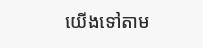យើងទៅតាម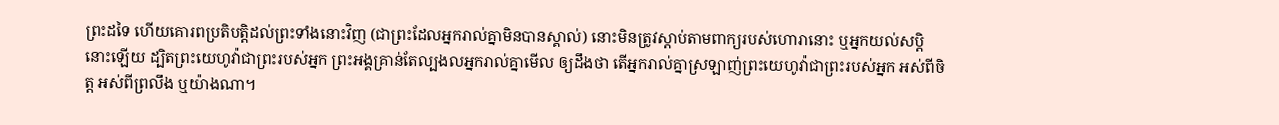ព្រះដទៃ ហើយគោរពប្រតិបត្តិដល់ព្រះទាំងនោះវិញ (ជាព្រះដែលអ្នករាល់គ្នាមិនបានស្គាល់) នោះមិនត្រូវស្តាប់តាមពាក្យរបស់ហោរានោះ ឬអ្នកយល់សប្តិនោះឡើយ ដ្បិតព្រះយេហូវ៉ាជាព្រះរបស់អ្នក ព្រះអង្គគ្រាន់តែល្បងលអ្នករាល់គ្នាមើល ឲ្យដឹងថា តើអ្នករាល់គ្នាស្រឡាញ់ព្រះយេហូវ៉ាជាព្រះរបស់អ្នក អស់ពីចិត្ត អស់ពីព្រលឹង ឬយ៉ាងណា។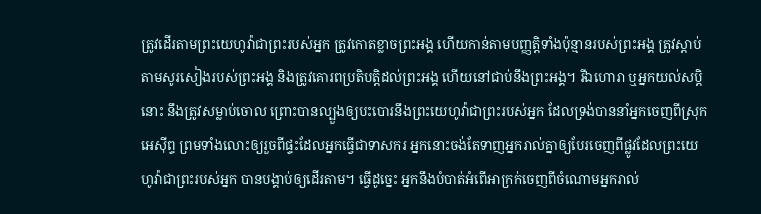ត្រូវដើរតាមព្រះយេហូវ៉ាជាព្រះរបស់អ្នក ត្រូវកោតខ្លាចព្រះអង្គ ហើយកាន់តាមបញ្ញត្តិទាំងប៉ុន្មានរបស់ព្រះអង្គ ត្រូវស្តាប់តាមសូរសៀងរបស់ព្រះអង្គ និងត្រូវគោរពប្រតិបត្តិដល់ព្រះអង្គ ហើយនៅជាប់នឹងព្រះអង្គ។ រីឯហោរា ឬអ្នកយល់សប្តិនោះ នឹងត្រូវសម្លាប់ចោល ព្រោះបានល្បួងឲ្យបះបោរនឹងព្រះយេហូវ៉ាជាព្រះរបស់អ្នក ដែលទ្រង់បាននាំអ្នកចេញពីស្រុកអេស៊ីព្ទ ព្រមទាំងលោះឲ្យរួចពីផ្ទះដែលអ្នកធ្វើជាទាសករ អ្នកនោះចង់តែទាញអ្នករាល់គ្នាឲ្យបែរចេញពីផ្លូវដែលព្រះយេហូវ៉ាជាព្រះរបស់អ្នក បានបង្គាប់ឲ្យដើរតាម។ ធ្វើដូច្នេះ អ្នកនឹងបំបាត់អំពើអាក្រក់ចេញពីចំណោមអ្នករាល់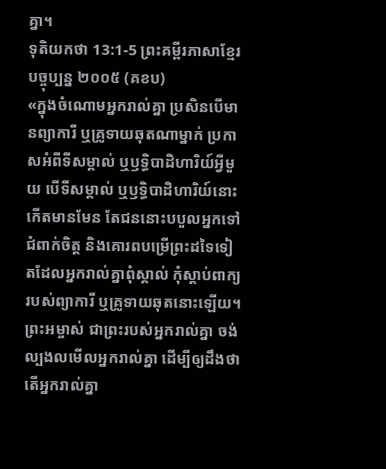គ្នា។
ទុតិយកថា 13:1-5 ព្រះគម្ពីរភាសាខ្មែរបច្ចុប្បន្ន ២០០៥ (គខប)
«ក្នុងចំណោមអ្នករាល់គ្នា ប្រសិនបើមានព្យាការី ឬគ្រូទាយឆុតណាម្នាក់ ប្រកាសអំពីទីសម្គាល់ ឬឫទ្ធិបាដិហារិយ៍អ្វីមួយ បើទីសម្គាល់ ឬឫទ្ធិបាដិហារិយ៍នោះកើតមានមែន តែជននោះបបួលអ្នកទៅជំពាក់ចិត្ត និងគោរពបម្រើព្រះដទៃទៀតដែលអ្នករាល់គ្នាពុំស្គាល់ កុំស្ដាប់ពាក្យរបស់ព្យាការី ឬគ្រូទាយឆុតនោះឡើយ។ ព្រះអម្ចាស់ ជាព្រះរបស់អ្នករាល់គ្នា ចង់ល្បងលមើលអ្នករាល់គ្នា ដើម្បីឲ្យដឹងថា តើអ្នករាល់គ្នា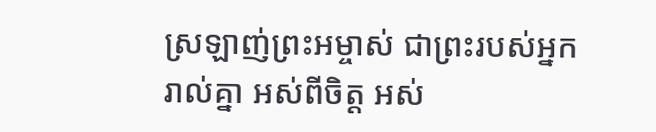ស្រឡាញ់ព្រះអម្ចាស់ ជាព្រះរបស់អ្នករាល់គ្នា អស់ពីចិត្ត អស់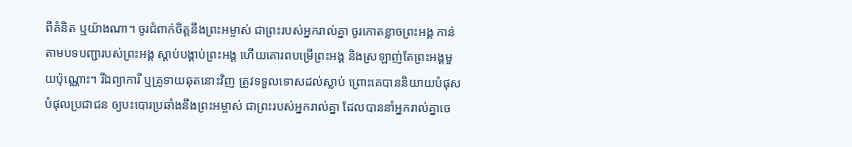ពីគំនិត ឬយ៉ាងណា។ ចូរជំពាក់ចិត្តនឹងព្រះអម្ចាស់ ជាព្រះរបស់អ្នករាល់គ្នា ចូរកោតខ្លាចព្រះអង្គ កាន់តាមបទបញ្ជារបស់ព្រះអង្គ ស្ដាប់បង្គាប់ព្រះអង្គ ហើយគោរពបម្រើព្រះអង្គ និងស្រឡាញ់តែព្រះអង្គមួយប៉ុណ្ណោះ។ រីឯព្យាការី ឬគ្រូទាយឆុតនោះវិញ ត្រូវទទួលទោសដល់ស្លាប់ ព្រោះគេបាននិយាយបំផុសបំផុលប្រជាជន ឲ្យបះបោរប្រឆាំងនឹងព្រះអម្ចាស់ ជាព្រះរបស់អ្នករាល់គ្នា ដែលបាននាំអ្នករាល់គ្នាចេ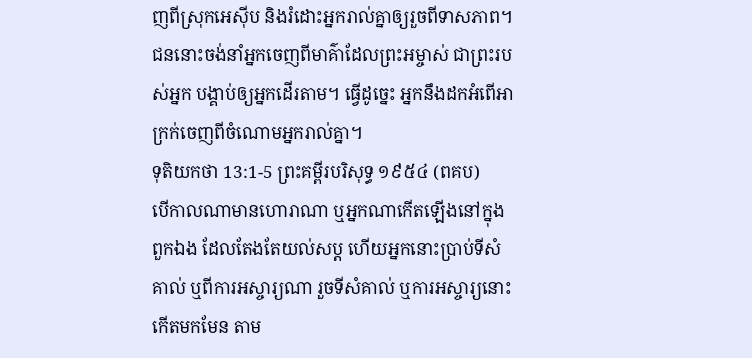ញពីស្រុកអេស៊ីប និងរំដោះអ្នករាល់គ្នាឲ្យរួចពីទាសភាព។ ជននោះចង់នាំអ្នកចេញពីមាគ៌ាដែលព្រះអម្ចាស់ ជាព្រះរបស់អ្នក បង្គាប់ឲ្យអ្នកដើរតាម។ ធ្វើដូច្នេះ អ្នកនឹងដកអំពើអាក្រក់ចេញពីចំណោមអ្នករាល់គ្នា។
ទុតិយកថា 13:1-5 ព្រះគម្ពីរបរិសុទ្ធ ១៩៥៤ (ពគប)
បើកាលណាមានហោរាណា ឬអ្នកណាកើតឡើងនៅក្នុងពួកឯង ដែលតែងតែយល់សប្ត ហើយអ្នកនោះប្រាប់ទីសំគាល់ ឬពីការអស្ចារ្យណា រួចទីសំគាល់ ឬការអស្ចារ្យនោះកើតមកមែន តាម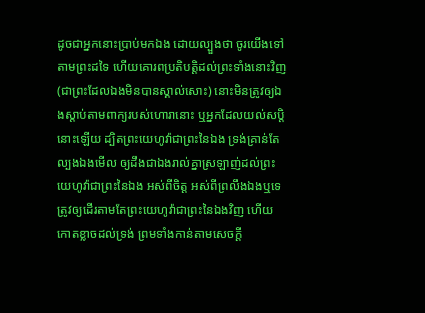ដូចជាអ្នកនោះប្រាប់មកឯង ដោយល្បួងថា ចូរយើងទៅតាមព្រះដទៃ ហើយគោរពប្រតិបត្តិដល់ព្រះទាំងនោះវិញ (ជាព្រះដែលឯងមិនបានស្គាល់សោះ) នោះមិនត្រូវឲ្យឯងស្តាប់តាមពាក្យរបស់ហោរានោះ ឬអ្នកដែលយល់សប្តិនោះឡើយ ដ្បិតព្រះយេហូវ៉ាជាព្រះនៃឯង ទ្រង់គ្រាន់តែល្បងឯងមើល ឲ្យដឹងជាឯងរាល់គ្នាស្រឡាញ់ដល់ព្រះយេហូវ៉ាជាព្រះនៃឯង អស់ពីចិត្ត អស់ពីព្រលឹងឯងឬទេ ត្រូវឲ្យដើរតាមតែព្រះយេហូវ៉ាជាព្រះនៃឯងវិញ ហើយកោតខ្លាចដល់ទ្រង់ ព្រមទាំងកាន់តាមសេចក្ដី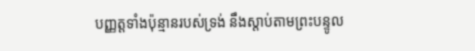បញ្ញត្តទាំងប៉ុន្មានរបស់ទ្រង់ នឹងស្តាប់តាមព្រះបន្ទូល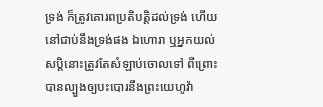ទ្រង់ ក៏ត្រូវគោរពប្រតិបត្តិដល់ទ្រង់ ហើយនៅជាប់នឹងទ្រង់ផង ឯហោរា ឬអ្នកយល់សប្តិនោះត្រូវតែសំឡាប់ចោលទៅ ពីព្រោះបានល្បួងឲ្យបះបោរនឹងព្រះយេហូវ៉ា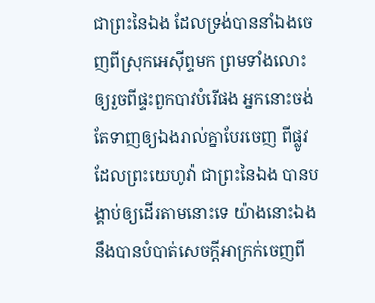ជាព្រះនៃឯង ដែលទ្រង់បាននាំឯងចេញពីស្រុកអេស៊ីព្ទមក ព្រមទាំងលោះឲ្យរួចពីផ្ទះពួកបាវបំរើផង អ្នកនោះចង់តែទាញឲ្យឯងរាល់គ្នាបែរចេញ ពីផ្លូវដែលព្រះយេហូវ៉ា ជាព្រះនៃឯង បានបង្គាប់ឲ្យដើរតាមនោះទេ យ៉ាងនោះឯងនឹងបានបំបាត់សេចក្ដីអាក្រក់ចេញពី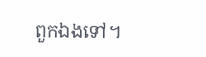ពួកឯងទៅ។